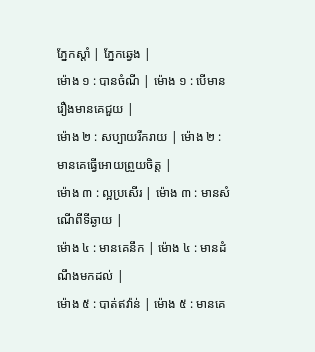ភ្នែកស្តាំ | ភ្នែកឆ្វេង |
ម៉ោង ១ : បានចំណី | ម៉ោង ១ : បើមានរឿងមានគេជួយ |
ម៉ោង ២ : សប្បាយរីករាយ | ម៉ោង ២ : មានគេធ្វើអោយព្រួយចិត្ត |
ម៉ោង ៣ : ល្អប្រសើរ | ម៉ោង ៣ : មានសំណើពីទីឆ្ងាយ |
ម៉ោង ៤ : មានគេនឹក | ម៉ោង ៤ : មានដំណឹងមកដល់ |
ម៉ោង ៥ : បាត់ឥវ៉ាន់ | ម៉ោង ៥ : មានគេ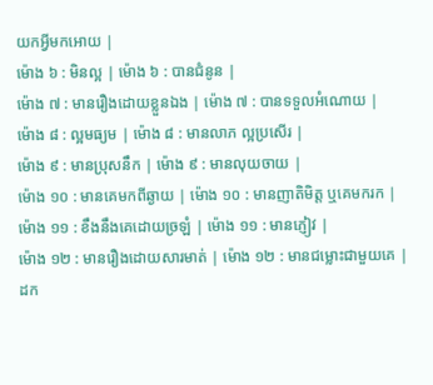យកអ្វីមកអោយ |
ម៉ោង ៦ : មិនល្អ | ម៉ោង ៦ : បានជំនូន |
ម៉ោង ៧ : មានរឿងដោយខ្លួនឯង | ម៉ោង ៧ : បានទទួលអំណោយ |
ម៉ោង ៨ : ល្អមធ្យម | ម៉ោង ៨ : មានលាភ ល្អប្រសើរ |
ម៉ោង ៩ : មានប្រុសនឹក | ម៉ោង ៩ : មានលុយចាយ |
ម៉ោង ១០ : មានគេមកពីឆ្ងាយ | ម៉ោង ១០ : មានញាតិមិត្ត ឬគេមករក |
ម៉ោង ១១ : ខឹងនឹងគេដោយច្រឡំ | ម៉ោង ១១ : មានភ្ញៀវ |
ម៉ោង ១២ : មានរឿងដោយសារមាត់ | ម៉ោង ១២ : មានជម្លោះជាមួយគេ |
ដក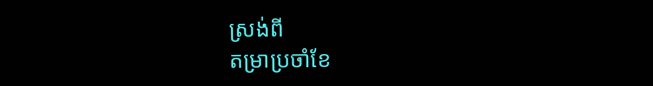ស្រង់ពី
តម្រាប្រចាំខែ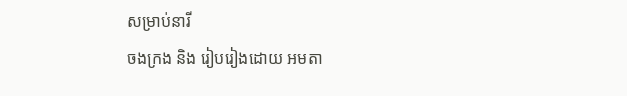សម្រាប់នារី
ចងក្រង និង រៀបរៀងដោយ អមតា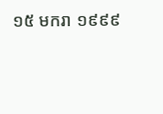១៥ មករា ១៩៩៩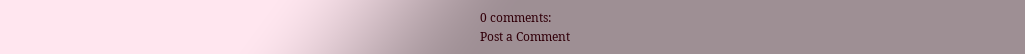0 comments:
Post a Comment